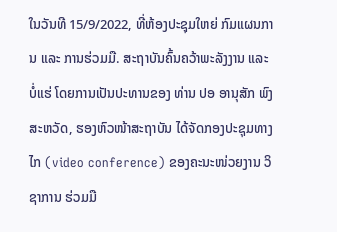ໃນວັນທີ 15/9/2022, ທີ່ຫ້ອງປະຊຸມໃຫຍ່ ກົມແຜນການ ແລະ ການຮ່ວມມື. ສະຖາບັນຄົ້ນຄວ້າພະລັງງານ ແລະ ບໍ່ແຮ່ ໂດຍການເປັນປະທານຂອງ ທ່ານ ປອ ອານຸສັກ ພົງສະຫວັດ, ຮອງຫົວໜ້າສະຖາບັນ ໄດ້ຈັດກອງປະຊຸມທາງໄກ (video conference) ຂອງຄະນະໜ່ວຍງານ ວິຊາການ ຮ່ວມມື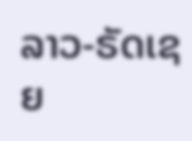ລາວ-ຣັດເຊຍ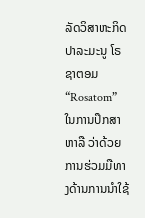ລັດວິສາຫະກິດ ປາລະມະນູ ໂຣຊາຕອມ “Rosatom” ໃນການປຶກສາຫາລື ວ່າດ້ວຍການຮ່ວມມືທາງດ້ານການນໍາໃຊ້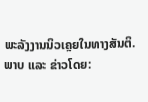ພະລັງງານນິວເຄຼຍໃນທາງສັນຕິ.
ພາບ ແລະ ຂ່າວໂດຍ: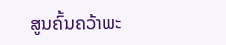ສູນຄົ້ນຄວ້າພະ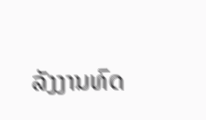ລັງງານທົດ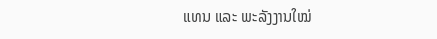ແທນ ແລະ ພະລັງງານໃໝ່